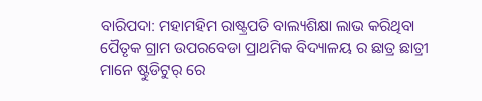ବାରିପଦା: ମହାମହିମ ରାଷ୍ଟ୍ରପତି ବାଲ୍ୟଶିକ୍ଷା ଲାଭ କରିଥିବା ପୈତୃକ ଗ୍ରାମ ଉପରବେଡା ପ୍ରାଥମିକ ବିଦ୍ୟାଳୟ ର ଛାତ୍ର ଛାତ୍ରୀ ମାନେ ଷ୍ଟୁଡିଟୁର୍ ରେ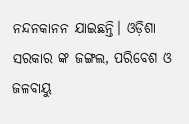ନନ୍ଦନକାନନ ଯାଇଛନ୍ତି। ଓଡ଼ିଶା ସରକାର ଙ୍କ ଜଙ୍ଗଲ, ପରିବେଶ ଓ ଜଳବାୟୁ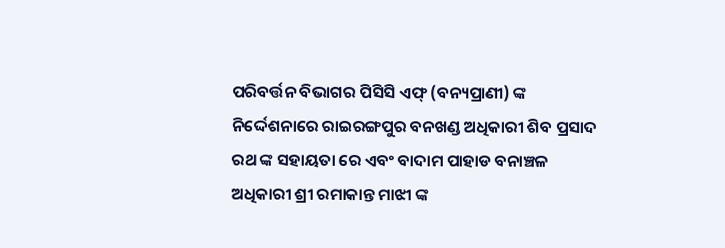ପରିବର୍ତ୍ତନ ବିଭାଗର ପିସିସି ଏଫ୍ (ବନ୍ୟପ୍ରାଣୀ) ଙ୍କ ନିର୍ଦ୍ଦେଶନାରେ ରାଇରଙ୍ଗପୁର ବନଖଣ୍ଡ ଅଧିକାରୀ ଶିବ ପ୍ରସାଦ ରଥ ଙ୍କ ସହାୟତା ରେ ଏବଂ ବାଦାମ ପାହାଡ ବନାଞ୍ଚଳ ଅଧିକାରୀ ଶ୍ରୀ ରମାକାନ୍ତ ମାଝୀ ଙ୍କ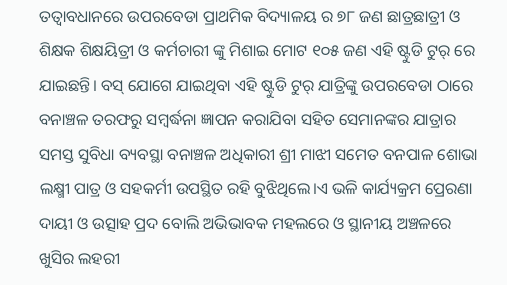ତତ୍ବାବଧାନରେ ଉପରବେଡା ପ୍ରାଥମିକ ବିଦ୍ୟାଳୟ ର ୭୮ ଜଣ ଛାତ୍ରଛାତ୍ରୀ ଓ ଶିକ୍ଷକ ଶିକ୍ଷୟିତ୍ରୀ ଓ କର୍ମଚାରୀ ଙ୍କୁ ମିଶାଇ ମୋଟ ୧୦୫ ଜଣ ଏହି ଷ୍ଟୁଡି ଟୁର୍ ରେ ଯାଇଛନ୍ତି। ବସ୍ ଯୋଗେ ଯାଇଥିବା ଏହି ଷ୍ଟୁଡି ଟୁର୍ ଯାତ୍ରିଙ୍କୁ ଉପରବେଡା ଠାରେ ବନାଞ୍ଚଳ ତରଫରୁ ସମ୍ବର୍ଦ୍ଧନା ଜ୍ଞାପନ କରାଯିବା ସହିତ ସେମାନଙ୍କର ଯାତ୍ରାର ସମସ୍ତ ସୁବିଧା ବ୍ୟବସ୍ଥା ବନାଞ୍ଚଳ ଅଧିକାରୀ ଶ୍ରୀ ମାଝୀ ସମେତ ବନପାଳ ଶୋଭା ଲକ୍ଷ୍ମୀ ପାତ୍ର ଓ ସହକର୍ମୀ ଉପସ୍ଥିତ ରହି ବୁଝିଥିଲେ।ଏ ଭଳି କାର୍ଯ୍ୟକ୍ରମ ପ୍ରେରଣା ଦାୟୀ ଓ ଉତ୍ସାହ ପ୍ରଦ ବୋଲି ଅଭିଭାବକ ମହଲରେ ଓ ସ୍ଥାନୀୟ ଅଞ୍ଚଳରେ ଖୁସିର ଲହରୀ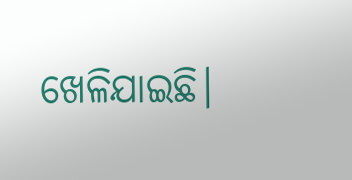ଖେଳିଯାଇଛି।